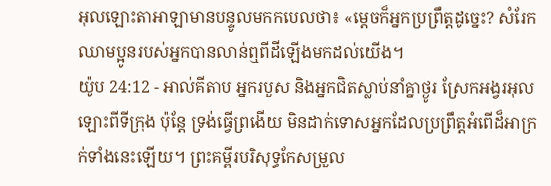អុលឡោះតាអាឡាមានបន្ទូលមកកបេលថា៖ «ម្តេចក៏អ្នកប្រព្រឹត្តដូច្នេះ? សំរែកឈាមប្អូនរបស់អ្នកបានលាន់ឮពីដីឡើងមកដល់យើង។
យ៉ូប 24:12 - អាល់គីតាប អ្នករបួស និងអ្នកជិតស្លាប់នាំគ្នាថ្ងូរ ស្រែកអង្វរអុលឡោះពីទីក្រុង ប៉ុន្តែ ទ្រង់ធ្វើព្រងើយ មិនដាក់ទោសអ្នកដែលប្រព្រឹត្តអំពើដ៏អាក្រក់ទាំងនេះឡើយ។ ព្រះគម្ពីរបរិសុទ្ធកែសម្រួល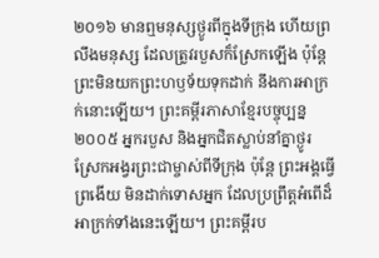២០១៦ មានឮមនុស្សថ្ងូរពីក្នុងទីក្រុង ហើយព្រលឹងមនុស្ស ដែលត្រូវរបួសក៏ស្រែកឡើង ប៉ុន្តែ ព្រះមិនយកព្រះហឫទ័យទុកដាក់ នឹងការអាក្រក់នោះឡើយ។ ព្រះគម្ពីរភាសាខ្មែរបច្ចុប្បន្ន ២០០៥ អ្នករបួស និងអ្នកជិតស្លាប់នាំគ្នាថ្ងូរ ស្រែកអង្វរព្រះជាម្ចាស់ពីទីក្រុង ប៉ុន្តែ ព្រះអង្គធ្វើព្រងើយ មិនដាក់ទោសអ្នក ដែលប្រព្រឹត្តអំពើដ៏អាក្រក់ទាំងនេះឡើយ។ ព្រះគម្ពីរប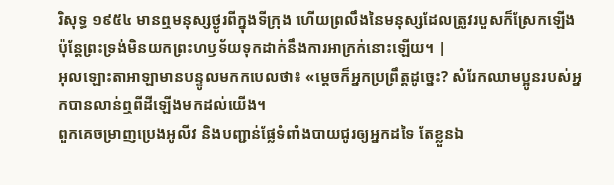រិសុទ្ធ ១៩៥៤ មានឮមនុស្សថ្ងូរពីក្នុងទីក្រុង ហើយព្រលឹងនៃមនុស្សដែលត្រូវរបួសក៏ស្រែកឡើង ប៉ុន្តែព្រះទ្រង់មិនយកព្រះហឫទ័យទុកដាក់នឹងការអាក្រក់នោះឡើយ។ |
អុលឡោះតាអាឡាមានបន្ទូលមកកបេលថា៖ «ម្តេចក៏អ្នកប្រព្រឹត្តដូច្នេះ? សំរែកឈាមប្អូនរបស់អ្នកបានលាន់ឮពីដីឡើងមកដល់យើង។
ពួកគេចម្រាញប្រេងអូលីវ និងបញ្ជាន់ផ្លែទំពាំងបាយជូរឲ្យអ្នកដទៃ តែខ្លួនឯ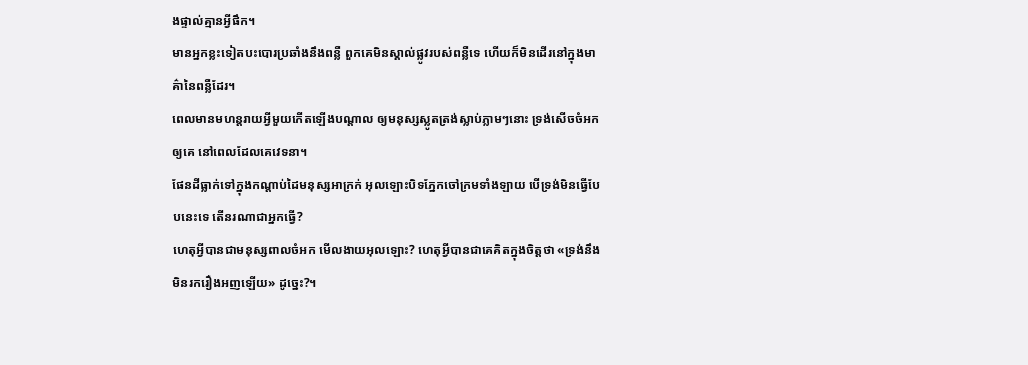ងផ្ទាល់គ្មានអ្វីផឹក។
មានអ្នកខ្លះទៀតបះបោរប្រឆាំងនឹងពន្លឺ ពួកគេមិនស្គាល់ផ្លូវរបស់ពន្លឺទេ ហើយក៏មិនដើរនៅក្នុងមាគ៌ានៃពន្លឺដែរ។
ពេលមានមហន្តរាយអ្វីមួយកើតឡើងបណ្ដាល ឲ្យមនុស្សស្លូតត្រង់ស្លាប់ភ្លាមៗនោះ ទ្រង់សើចចំអកឲ្យគេ នៅពេលដែលគេវេទនា។
ផែនដីធ្លាក់ទៅក្នុងកណ្ដាប់ដៃមនុស្សអាក្រក់ អុលឡោះបិទភ្នែកចៅក្រមទាំងឡាយ បើទ្រង់មិនធ្វើបែបនេះទេ តើនរណាជាអ្នកធ្វើ?
ហេតុអ្វីបានជាមនុស្សពាលចំអក មើលងាយអុលឡោះ? ហេតុអ្វីបានជាគេគិតក្នុងចិត្តថា «ទ្រង់នឹងមិនរករឿងអញឡើយ» ដូច្នេះ?។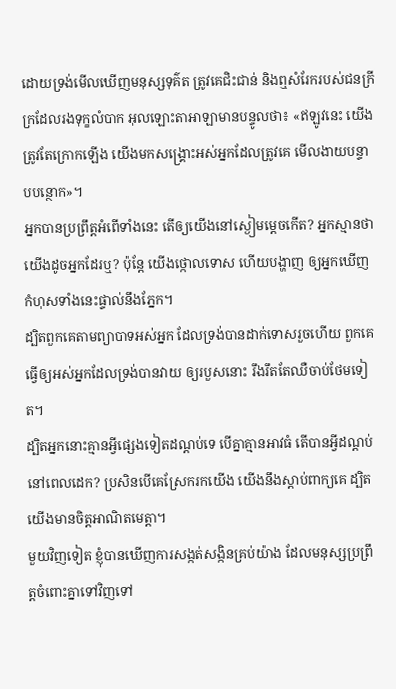ដោយទ្រង់មើលឃើញមនុស្សទុគ៌ត ត្រូវគេជិះជាន់ និងឮសំរែករបស់ជនក្រីក្រដែលរងទុក្ខលំបាក អុលឡោះតាអាឡាមានបន្ទូលថា៖ «ឥឡូវនេះ យើងត្រូវតែក្រោកឡើង យើងមកសង្គ្រោះអស់អ្នកដែលត្រូវគេ មើលងាយបន្ទាបបន្ថោក»។
អ្នកបានប្រព្រឹត្តអំពើទាំងនេះ តើឲ្យយើងនៅស្ងៀមម្ដេចកើត? អ្នកស្មានថាយើងដូចអ្នកដែរឬ? ប៉ុន្តែ យើងថ្កោលទោស ហើយបង្ហាញ ឲ្យអ្នកឃើញកំហុសទាំងនេះផ្ទាល់នឹងភ្នែក។
ដ្បិតពួកគេតាមព្យាបាទអស់អ្នក ដែលទ្រង់បានដាក់ទោសរួចហើយ ពួកគេធ្វើឲ្យអស់អ្នកដែលទ្រង់បានវាយ ឲ្យរបួសនោះ រឹងរឹតតែឈឺចាប់ថែមទៀត។
ដ្បិតអ្នកនោះគ្មានអ្វីផ្សេងទៀតដណ្តប់ទេ បើគ្នាគ្មានអាវធំ តើបានអ្វីដណ្តប់នៅពេលដេក? ប្រសិនបើគេស្រែករកយើង យើងនឹងស្តាប់ពាក្យគេ ដ្បិតយើងមានចិត្តអាណិតមេត្តា។
មួយវិញទៀត ខ្ញុំបានឃើញការសង្កត់សង្កិនគ្រប់យ៉ាង ដែលមនុស្សប្រព្រឹត្តចំពោះគ្នាទៅវិញទៅ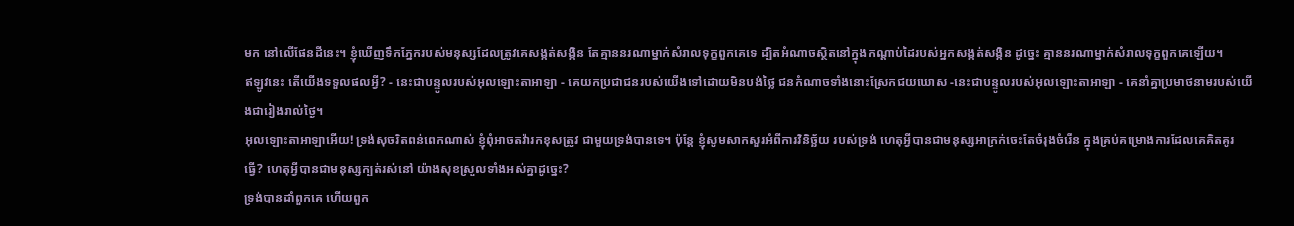មក នៅលើផែនដីនេះ។ ខ្ញុំឃើញទឹកភ្នែករបស់មនុស្សដែលត្រូវគេសង្កត់សង្កិន តែគ្មាននរណាម្នាក់សំរាលទុក្ខពួកគេទេ ដ្បិតអំណាចស្ថិតនៅក្នុងកណ្ដាប់ដៃរបស់អ្នកសង្កត់សង្កិន ដូច្នេះ គ្មាននរណាម្នាក់សំរាលទុក្ខពួកគេឡើយ។
ឥឡូវនេះ តើយើងទទួលផលអ្វី? - នេះជាបន្ទូលរបស់អុលឡោះតាអាឡា - គេយកប្រជាជនរបស់យើងទៅដោយមិនបង់ថ្លៃ ជនកំណាចទាំងនោះស្រែកជយឃោស -នេះជាបន្ទូលរបស់អុលឡោះតាអាឡា - គេនាំគ្នាប្រមាថនាមរបស់យើងជារៀងរាល់ថ្ងៃ។
អុលឡោះតាអាឡាអើយ! ទ្រង់សុចរិតពន់ពេកណាស់ ខ្ញុំពុំអាចតវ៉ារកខុសត្រូវ ជាមួយទ្រង់បានទេ។ ប៉ុន្តែ ខ្ញុំសូមសាកសួរអំពីការវិនិច្ឆ័យ របស់ទ្រង់ ហេតុអ្វីបានជាមនុស្សអាក្រក់ចេះតែចំរុងចំរើន ក្នុងគ្រប់គម្រោងការដែលគេគិតគូរធ្វើ? ហេតុអ្វីបានជាមនុស្សក្បត់រស់នៅ យ៉ាងសុខស្រួលទាំងអស់គ្នាដូច្នេះ?
ទ្រង់បានដាំពួកគេ ហើយពួក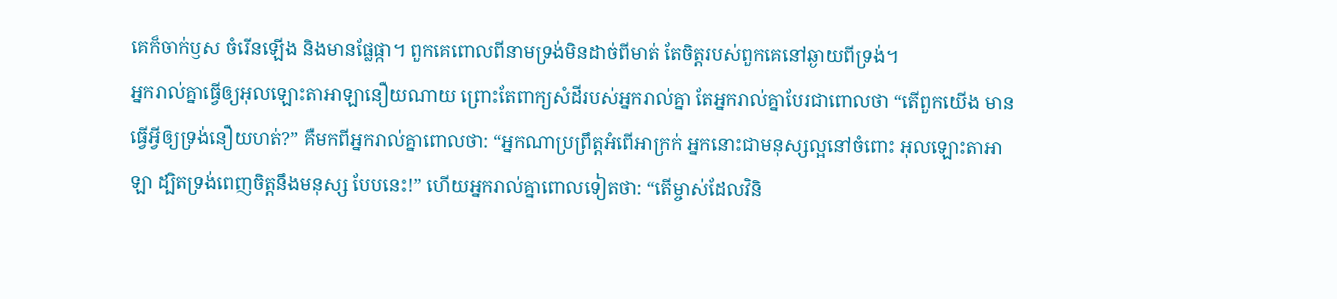គេក៏ចាក់ឫស ចំរើនឡើង និងមានផ្លែផ្កា។ ពួកគេពោលពីនាមទ្រង់មិនដាច់ពីមាត់ តែចិត្តរបស់ពួកគេនៅឆ្ងាយពីទ្រង់។
អ្នករាល់គ្នាធ្វើឲ្យអុលឡោះតាអាឡានឿយណាយ ព្រោះតែពាក្យសំដីរបស់អ្នករាល់គ្នា តែអ្នករាល់គ្នាបែរជាពោលថា “តើពួកយើង មានធ្វើអ្វីឲ្យទ្រង់នឿយហត់?” គឺមកពីអ្នករាល់គ្នាពោលថា: “អ្នកណាប្រព្រឹត្តអំពើអាក្រក់ អ្នកនោះជាមនុស្សល្អនៅចំពោះ អុលឡោះតាអាឡា ដ្បិតទ្រង់ពេញចិត្តនឹងមនុស្ស បែបនេះ!” ហើយអ្នករាល់គ្នាពោលទៀតថា: “តើម្ចាស់ដែលវិនិ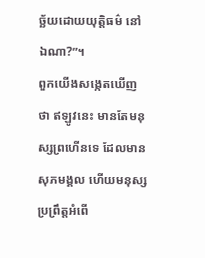ច្ឆ័យដោយយុត្តិធម៌ នៅឯណា?”។
ពួកយើងសង្កេតឃើញថា ឥឡូវនេះ មានតែមនុស្សព្រហើនទេ ដែលមានសុភមង្គល ហើយមនុស្សប្រព្រឹត្តអំពើ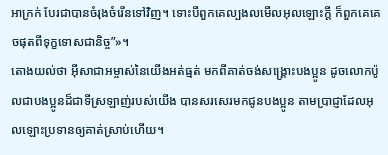អាក្រក់ បែរជាបានចំរុងចំរើនទៅវិញ។ ទោះបីពួកគេល្បងលមើលអុលឡោះក្តី ក៏ពួកគេគេចផុតពីទុក្ខទោសជានិច្ច”»។
តោងយល់ថា អ៊ីសាជាអម្ចាស់នៃយើងអត់ធ្មត់ មកពីគាត់ចង់សង្គ្រោះបងប្អូន ដូចលោកប៉ូលជាបងប្អូនដ៏ជាទីស្រឡាញ់របស់យើង បានសរសេរមកជូនបងប្អូន តាមប្រាជ្ញាដែលអុលឡោះប្រទានឲ្យគាត់ស្រាប់ហើយ។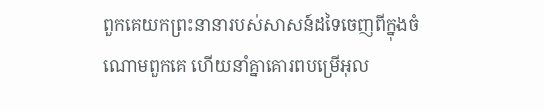ពួកគេយកព្រះនានារបស់សាសន៍ដទៃចេញពីក្នុងចំណោមពួកគេ ហើយនាំគ្នាគោរពបម្រើអុល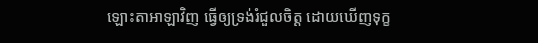ឡោះតាអាឡាវិញ ធ្វើឲ្យទ្រង់រំជួលចិត្ត ដោយឃើញទុក្ខ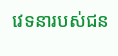វេទនារបស់ជន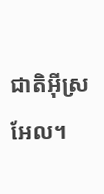ជាតិអ៊ីស្រអែល។